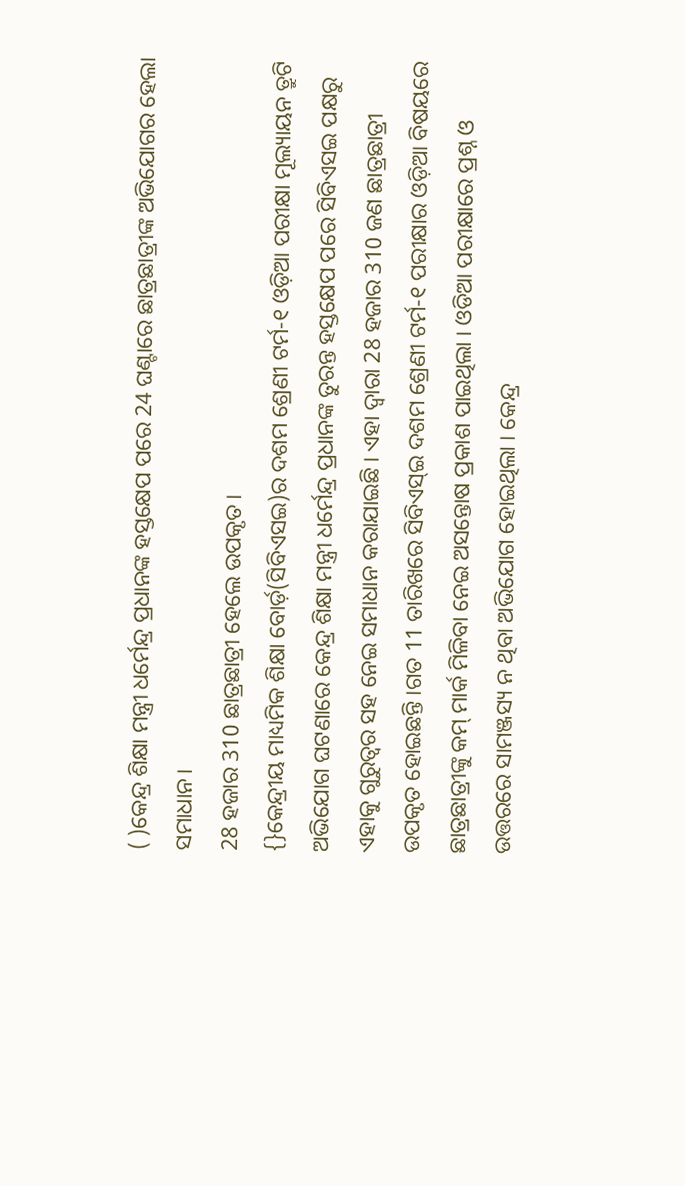( )କେନ୍ଦ୍ର ଶିକ୍ଷା ମନ୍ତ୍ରୀ ଧର୍ମେନ୍ଦ୍ର ପ୍ରଧାନଙ୍କ ହସ୍ତକ୍ଷେପ ପରେ 24 ଘଣ୍ଟାରେ ଛାତ୍ରଛାତ୍ରୀଙ୍କ ଅଭିଯୋଗର ହେଲା ସମାଧାନ।
28 ହଜାର 310 ଛାତ୍ରଛାତ୍ରୀ ହେଲେ ଉପକୃତ।
{}କେନ୍ଦ୍ରୀୟ ମାଧ୍ୟମିକ ଶିକ୍ଷା ବୋର୍ଡ଼(ସିବିଏସଇ)ର ଦଶମ ଶ୍ରେଣୀ ଟର୍ମ-୧ ଓଡ଼ିଆ ପରୀକ୍ଷା ମୂଲ୍ୟାୟନ ତ୍ରୁଟି ଅଭିଯୋଗ ଘଟଣାରେ କେନ୍ଦ୍ର ଶିକ୍ଷା ମନ୍ତ୍ରୀ ଧର୍ମେନ୍ଦ୍ର ପ୍ରଧାନଙ୍କ ତୁରନ୍ତ ହସ୍ତକ୍ଷେପ ପରେ ସିବିଏସଇ ପକ୍ଷରୁ ଏହାକୁ ଗୁରୁତ୍ୱର ସହ ନେଇ ସମାଧାନ କରାଯାଇଛି । ଏହା ଦ୍ୱାରା 28 ହଜାର 310 ଜଣ ଛାତ୍ରଛାତ୍ରୀ ଉପକୃତ ହୋଇଛନ୍ତି ।ଗତ 11 ତାରିଖରେ ସିବିଏସ୍ଇ ଦଶମ ଶ୍ରେଣୀ ଟର୍ମ-୧ ପରୀକ୍ଷାର ଓଡ଼ିଆ ବିଷୟରେ ଛାତ୍ରଛାତ୍ରୀଙ୍କୁ କମ୍ ମାର୍କ ମିଳିବା ନେଇ ଅସନ୍ତୋଷ ପ୍ରକାଶ ପାଇଥିଲା । ଓଡିଆ ପରୀକ୍ଷାରେ ପ୍ରଶ୍ନ ଓ ଉତ୍ତରରେ ସାମଞ୍ଜସ୍ୟ ନ ଥିବା ଅଭିଯୋଗ ହୋଇଥିଲା । କେନ୍ଦ୍ର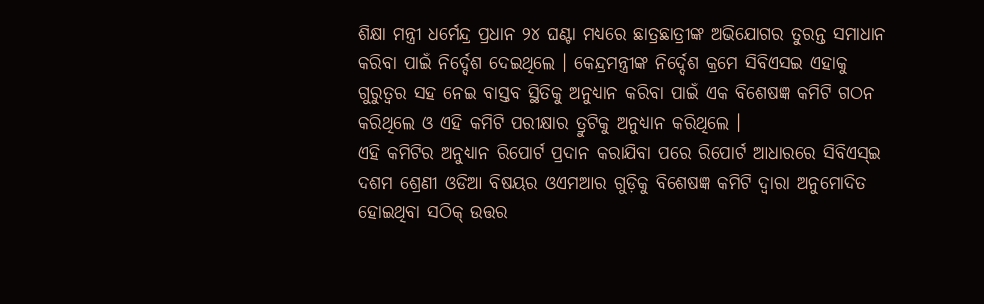ଶିକ୍ଷା ମନ୍ତ୍ରୀ ଧର୍ମେନ୍ଦ୍ର ପ୍ରଧାନ ୨୪ ଘଣ୍ଟା ମଧ୍ୟରେ ଛାତ୍ରଛାତ୍ରୀଙ୍କ ଅଭିଯୋଗର ତୁରନ୍ତ ସମାଧାନ କରିବା ପାଇଁ ନିର୍ଦ୍ଦେଶ ଦେଇଥିଲେ । କେନ୍ଦ୍ରମନ୍ତ୍ରୀଙ୍କ ନିର୍ଦ୍ଦେଶ କ୍ରମେ ସିବିଏସଇ ଏହାକୁ ଗୁରୁତ୍ୱର ସହ ନେଇ ବାସ୍ତବ ସ୍ଥିତିକୁ ଅନୁଧ୍ୟାନ କରିବା ପାଇଁ ଏକ ବିଶେଷଜ୍ଞ କମିଟି ଗଠନ କରିଥିଲେ ଓ ଏହି କମିଟି ପରୀକ୍ଷାର ତ୍ରୁଟିକୁ ଅନୁଧ୍ୟାନ କରିଥିଲେ ।
ଏହି କମିଟିର ଅନୁଧ୍ୟାନ ରିପୋର୍ଟ ପ୍ରଦାନ କରାଯିବା ପରେ ରିପୋର୍ଟ ଆଧାରରେ ସିବିଏସ୍ଇ ଦଶମ ଶ୍ରେଣୀ ଓଡିଆ ବିଷୟର ଓଏମଆର ଗୁଡ଼ିକୁ ବିଶେଷଜ୍ଞ କମିଟି ଦ୍ୱାରା ଅନୁମୋଦିତ ହୋଇଥିବା ସଠିକ୍ ଉତ୍ତର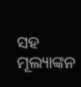ସହ ମୂଲ୍ୟାଙ୍କନ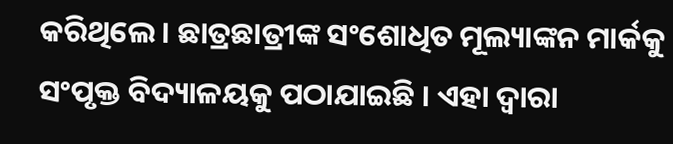କରିଥିଲେ । ଛାତ୍ରଛାତ୍ରୀଙ୍କ ସଂଶୋଧିତ ମୂଲ୍ୟାଙ୍କନ ମାର୍କକୁ ସଂପୃକ୍ତ ବିଦ୍ୟାଳୟକୁ ପଠାଯାଇଛି । ଏହା ଦ୍ୱାରା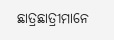ଛାତ୍ରଛାତ୍ରୀମାନେ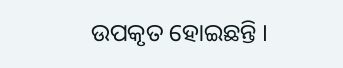ଉପକୃତ ହୋଇଛନ୍ତି ।